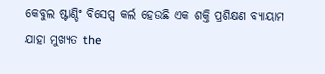କେବୁଲ ଷ୍ଟାଣ୍ଡିଂ ବିସେପ୍ସ କର୍ଲ ହେଉଛି ଏକ ଶକ୍ତି ପ୍ରଶିକ୍ଷଣ ବ୍ୟାୟାମ ଯାହା ମୁଖ୍ୟତ the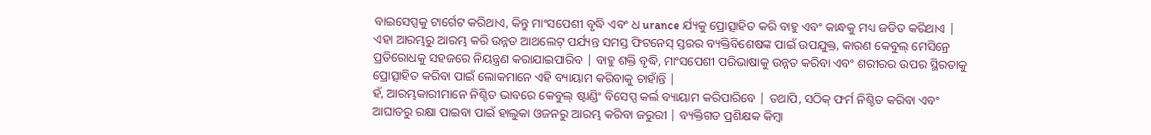ବାଇସେପ୍ସକୁ ଟାର୍ଗେଟ କରିଥାଏ, କିନ୍ତୁ ମାଂସପେଶୀ ବୃଦ୍ଧି ଏବଂ ଧ urance ର୍ଯ୍ୟକୁ ପ୍ରୋତ୍ସାହିତ କରି ବାହୁ ଏବଂ କାନ୍ଧକୁ ମଧ୍ୟ ଜଡିତ କରିଥାଏ | ଏହା ଆରମ୍ଭରୁ ଆରମ୍ଭ କରି ଉନ୍ନତ ଆଥଲେଟ୍ ପର୍ଯ୍ୟନ୍ତ ସମସ୍ତ ଫିଟନେସ୍ ସ୍ତରର ବ୍ୟକ୍ତିବିଶେଷଙ୍କ ପାଇଁ ଉପଯୁକ୍ତ, କାରଣ କେବୁଲ୍ ମେସିନ୍ରେ ପ୍ରତିରୋଧକୁ ସହଜରେ ନିୟନ୍ତ୍ରଣ କରାଯାଇପାରିବ | ବାହୁ ଶକ୍ତି ବୃଦ୍ଧି, ମାଂସପେଶୀ ପରିଭାଷାକୁ ଉନ୍ନତ କରିବା ଏବଂ ଶରୀରର ଉପର ସ୍ଥିରତାକୁ ପ୍ରୋତ୍ସାହିତ କରିବା ପାଇଁ ଲୋକମାନେ ଏହି ବ୍ୟାୟାମ କରିବାକୁ ଚାହାଁନ୍ତି |
ହଁ, ଆରମ୍ଭକାରୀମାନେ ନିଶ୍ଚିତ ଭାବରେ କେବୁଲ୍ ଷ୍ଟାଣ୍ଡିଂ ବିସେପ୍ସ କର୍ଲ ବ୍ୟାୟାମ କରିପାରିବେ | ତଥାପି, ସଠିକ୍ ଫର୍ମ ନିଶ୍ଚିତ କରିବା ଏବଂ ଆଘାତରୁ ରକ୍ଷା ପାଇବା ପାଇଁ ହାଲୁକା ଓଜନରୁ ଆରମ୍ଭ କରିବା ଜରୁରୀ | ବ୍ୟକ୍ତିଗତ ପ୍ରଶିକ୍ଷକ କିମ୍ବା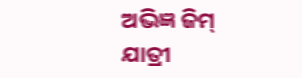ଅଭିଜ୍ଞ ଜିମ୍ ଯାତ୍ରୀ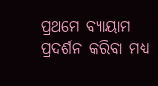ପ୍ରଥମେ ବ୍ୟାୟାମ ପ୍ରଦର୍ଶନ କରିବା ମଧ୍ୟ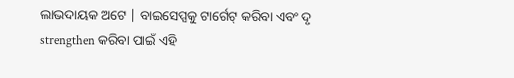ଲାଭଦାୟକ ଅଟେ | ବାଇସେପ୍ସକୁ ଟାର୍ଗେଟ୍ କରିବା ଏବଂ ଦୃ strengthen କରିବା ପାଇଁ ଏହି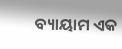ବ୍ୟାୟାମ ଏକ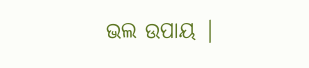ଭଲ ଉପାୟ |